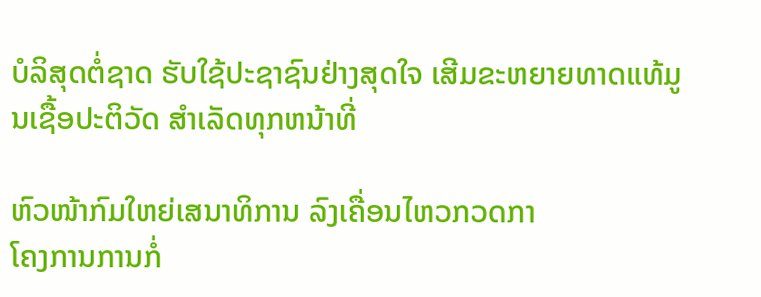ບໍລິສຸດຕໍ່ຊາດ ຮັບໃຊ້ປະຊາຊົນຢ່າງສຸດໃຈ ເສີມຂະຫຍາຍທາດແທ້ມູນເຊື້ອປະຕິວັດ ສໍາເລັດທຸກຫນ້າທີ່

ຫົວໜ້າກົມໃຫຍ່ເສນາທິການ ລົງເຄື່ອນໄຫວກວດກາ
ໂຄງການການກໍ່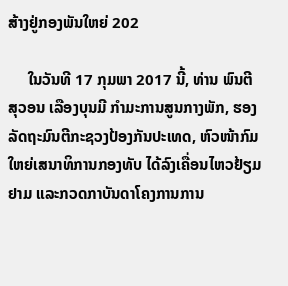ສ້າງຢູ່ກອງພັນໃຫຍ່ 202

     ໃນວັນທີ 17 ກຸມພາ 2017 ນີ້, ທ່ານ ພົນຕີ ສຸວອນ ເລືອງບຸນມີ ກຳມະການສູນກາງພັກ, ຮອງລັດຖະມົນຕີກະຊວງປ້ອງກັນປະເທດ, ຫົວໜ້າກົມ
ໃຫຍ່ເສນາທິການກອງທັບ ໄດ້ລົງເຄື່ອນໄຫວຢ້ຽມຢາມ ແລະກວດກາບັນດາໂຄງການການ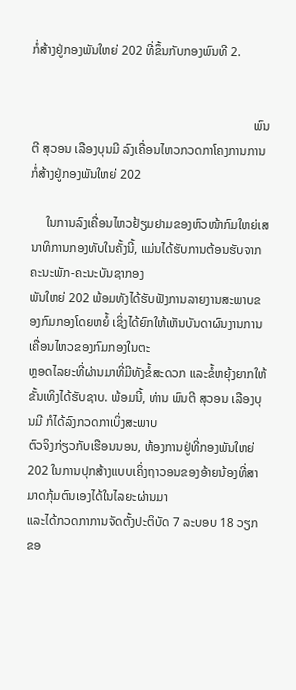ກໍ່ສ້າງຢູ່ກອງພັນໃຫຍ່ 202 ທີ່ຂຶ້ນກັບກອງພົນທີ 2.


                                                                       ພົນຕີ ສຸວອນ ເລືອງບຸນມີ ລົງເຄື່ອນໄຫວກວດກາໂຄງການການກໍ່ສ້າງຢູ່ກອງພັນໃຫຍ່ 202

     ໃນການລົງເຄື່ອນໄຫວຢ້ຽມຢາມຂອງຫົວໜ້າກົມໃຫຍ່ເສນາທິການກອງທັບໃນຄັ້ງນີ້, ແມ່ນໄດ້ຮັບການຕ້ອນຮັບຈາກຄະນະພັກ-ຄະນະບັນຊາກອງ
ພັນໃຫຍ່ 202 ພ້ອມທັງໄດ້ຮັບຟັງການລາຍງານສະພາບຂອງກົມກອງໂດຍຫຍໍ້ ເຊິ່ງໄດ້ຍົກໃຫ້ເຫັນບັນດາຜົນງານການເຄື່ອນໄຫວຂອງກົມກອງໃນຕະ
ຫຼອດໄລຍະທີ່ຜ່ານມາທີ່ມີທັງຂໍ້ສະດວກ ແລະຂໍ້ຫຍຸ້ງຍາກໃຫ້ຂັ້ນເທິງໄດ້ຮັບຊາບ. ພ້ອມນີ້, ທ່ານ ພົນຕີ ສຸວອນ ເລືອງບຸນມີ ກໍໄດ້ລົງກວດກາເບິ່ງສະພາບ
ຕົວຈິງກ່ຽວກັບເຮືອນນອນ, ຫ້ອງການຢູ່ທີ່ກອງພັນໃຫຍ່ 202 ໃນການປຸກສ້າງແບບເຄິ່ງຖາວອນຂອງອ້າຍນ້ອງທີ່ສາມາດກຸ້ມຕົນເອງໄດ້ໃນໄລຍະຜ່ານມາ
ແລະໄດ້ກວດກາການຈັດຕັ້ງປະຕິບັດ 7 ລະບອບ 18 ວຽກຂອ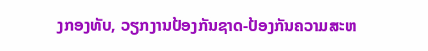ງກອງທັບ, ວຽກງານປ້ອງກັນຊາດ-ປ້ອງກັນຄວາມສະຫ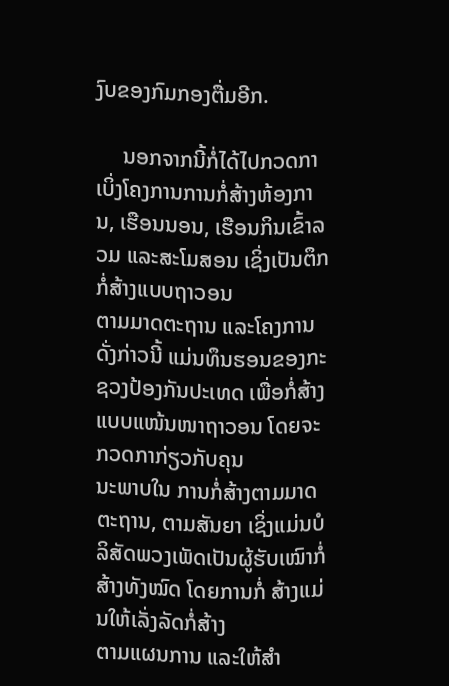ງົບຂອງກົມກອງຕື່ມອີກ.

     ນອກຈາກນີ້ກໍ່ໄດ້ໄປກວດກາເບິ່ງໂຄງການການກໍ່ສ້າງຫ້ອງການ, ເຮືອນນອນ, ເຮືອນກິນເຂົ້າລວມ ແລະສະໂມສອນ ເຊິ່ງເປັນຕຶກກໍ່ສ້າງແບບຖາວອນ
ຕາມມາດຕະຖານ ແລະໂຄງການດັ່ງກ່າວນີ້ ແມ່ນທຶນຮອນຂອງກະຊວງປ້ອງກັນປະເທດ ເພື່ອກໍ່ສ້າງແບບແໜ້ນໜາຖາວອນ ໂດຍຈະກວດກາກ່ຽວກັບຄຸນ
ນະພາບໃນ ການກໍ່ສ້າງຕາມມາດຕະຖານ, ຕາມສັນຍາ ເຊິ່ງແມ່ນບໍລິສັດພວງເພັດເປັນຜູ້ຮັບເໝົາກໍ່ສ້າງທັງໝົດ ໂດຍການກໍ່ ສ້າງແມ່ນໃຫ້ເລັ່ງລັດກໍ່ສ້າງ
ຕາມແຜນການ ແລະໃຫ້ສຳ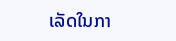ເລັດໃນກາ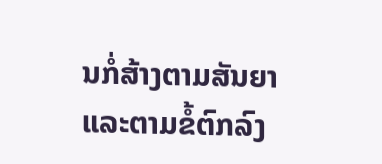ນກໍ່ສ້າງຕາມສັນຍາ ແລະຕາມຂໍ້ຕົກລົງ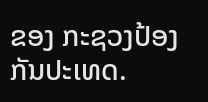ຂອງ ກະຊວງປ້ອງກັນປະເທດ.